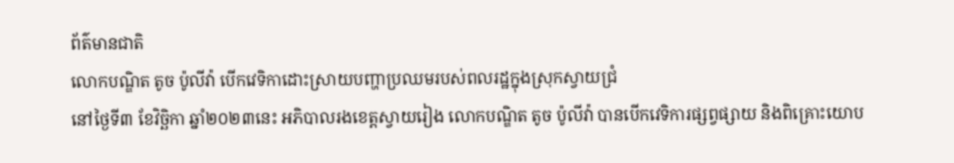ព័ត៌មានជាតិ
លោកបណ្ឌិត តូច ប៉ូលីវ៉ា បើកវេទិកាដោះស្រាយបញ្ហាប្រឈមរបស់ពលរដ្ឋក្នុងស្រុកស្វាយជ្រំ
នៅថ្ងៃទី៣ ខែវិច្ឆិកា ឆ្នាំ២០២៣នេះ អភិបាលរងខេត្តស្វាយរៀង លោកបណ្ឌិត តូច ប៉ូលីវ៉ា បានបើកវេទិការផ្សព្វផ្សាយ និងពិគ្រោះយោប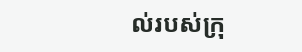ល់របស់ក្រុ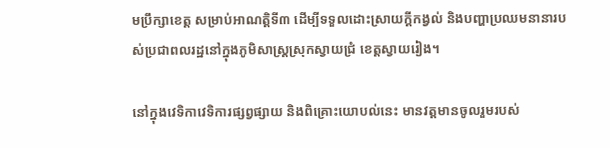មប្រឹក្សាខេត្ត សម្រាប់អាណត្តិទី៣ ដើម្បីទទួលដោះស្រាយក្ដីកង្វល់ និងបញ្ហាប្រឈមនានារបស់ប្រជាពលរដ្ឋនៅក្នុងភូមិសាស្រ្តស្រុកស្វាយជ្រំ ខេត្តស្វាយរៀង។

នៅក្នុងវេទិកាវេទិការផ្សព្វផ្សាយ និងពិគ្រោះយោបល់នេះ មានវត្តមានចូលរួមរបស់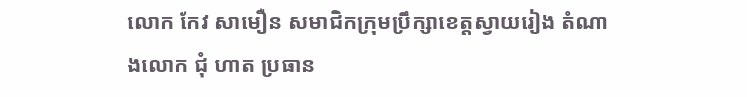លោក កែវ សាមឿន សមាជិកក្រុមប្រឹក្សាខេត្តស្វាយរៀង តំណាងលោក ជុំ ហាត ប្រធាន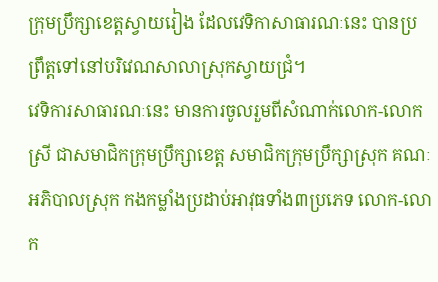ក្រុមប្រឹក្សាខេត្តស្វាយរៀង ដែលវេទិកាសាធារណៈនេះ បានប្រព្រឹត្តទៅនៅបរិវេណសាលាស្រុកស្វាយជ្រំ។
វេទិការសាធារណៈនេះ មានការចូលរួមពីសំណាក់លោក-លោកស្រី ជាសមាជិកក្រុមប្រឹក្សាខេត្ត សមាជិកក្រុមប្រឹក្សាស្រុក គណៈអភិបាលស្រុក កងកម្លាំងប្រដាប់អាវុធទាំង៣ប្រភេទ លោក-លោក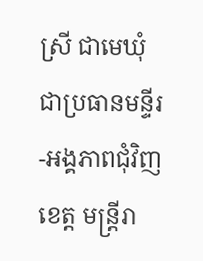ស្រី ជាមេឃុំ ជាប្រធានមន្ទីរ-អង្គភាពជុំវិញខេត្ត មន្រ្តីរា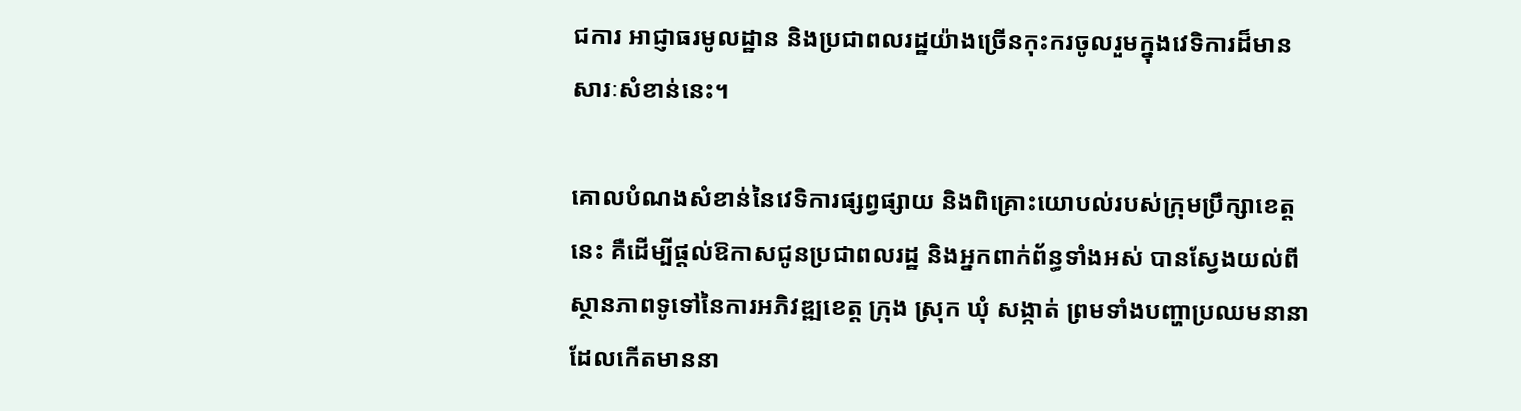ជការ អាជ្ញាធរមូលដ្ឋាន និងប្រជាពលរដ្ឋយ៉ាងច្រើនកុះករចូលរួមក្នុងវេទិការដ៏មានសារៈសំខាន់នេះ។

គោលបំណងសំខាន់នៃវេទិការផ្សព្វផ្សាយ និងពិគ្រោះយោបល់របស់ក្រុមប្រឹក្សាខេត្តនេះ គឺដើម្បីផ្តល់ឱកាសជូនប្រជាពលរដ្ឋ និងអ្នកពាក់ព័ន្ធទាំងអស់ បានស្វែងយល់ពីស្ថានភាពទូទៅនៃការអភិវឌ្ឍខេត្ត ក្រុង ស្រុក ឃុំ សង្កាត់ ព្រមទាំងបញ្ហាប្រឈមនានា ដែលកើតមាននា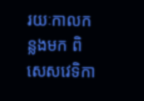រយៈកាលកន្លងមក ពិសេសវេទិកា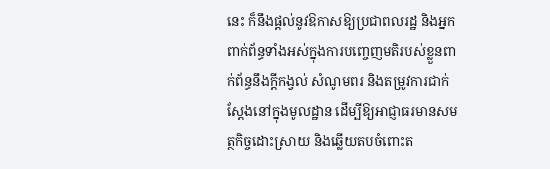នេះ ក៏នឹងផ្តល់នូវឱកាសឱ្យប្រជាពលរដ្ឋ និងអ្នកពាក់ព័ន្ធទាំងអស់ក្នុងការបញ្ចេញមតិរបស់ខ្លួនពាក់ព័ន្ធនឹងក្តីកង្វល់ សំណូមពរ និងតម្រូវការជាក់ស្តែងនៅក្នុងមូលដ្ឋាន ដើម្បីឱ្យអាជ្ញាធរមានសមត្ថកិច្ចដោះស្រាយ និងឆ្លើយតបចំពោះត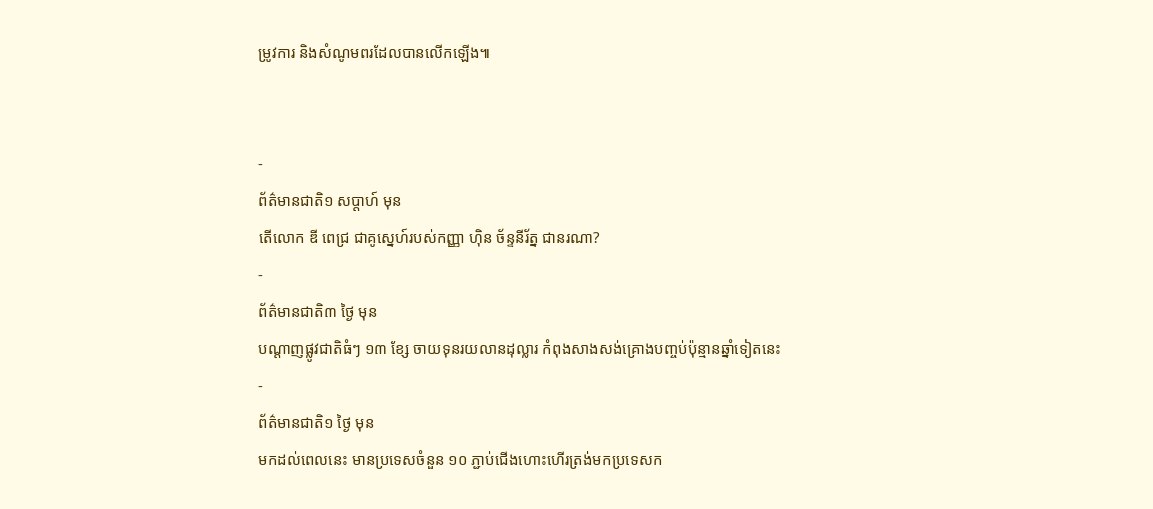ម្រូវការ និងសំណូមពរដែលបានលើកឡើង៕


-
ព័ត៌មានជាតិ១ សប្តាហ៍ មុន
តើលោក ឌី ពេជ្រ ជាគូស្នេហ៍របស់កញ្ញា ហ៊ិន ច័ន្ទនីរ័ត្ន ជានរណា?
-
ព័ត៌មានជាតិ៣ ថ្ងៃ មុន
បណ្តាញផ្លូវជាតិធំៗ ១៣ ខ្សែ ចាយទុនរយលានដុល្លារ កំពុងសាងសង់គ្រោងបញ្ចប់ប៉ុន្មានឆ្នាំទៀតនេះ
-
ព័ត៌មានជាតិ១ ថ្ងៃ មុន
មកដល់ពេលនេះ មានប្រទេសចំនួន ១០ ភ្ជាប់ជើងហោះហើរត្រង់មកប្រទេសក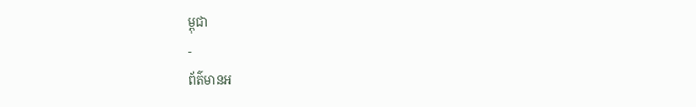ម្ពុជា
-
ព័ត៌មានអ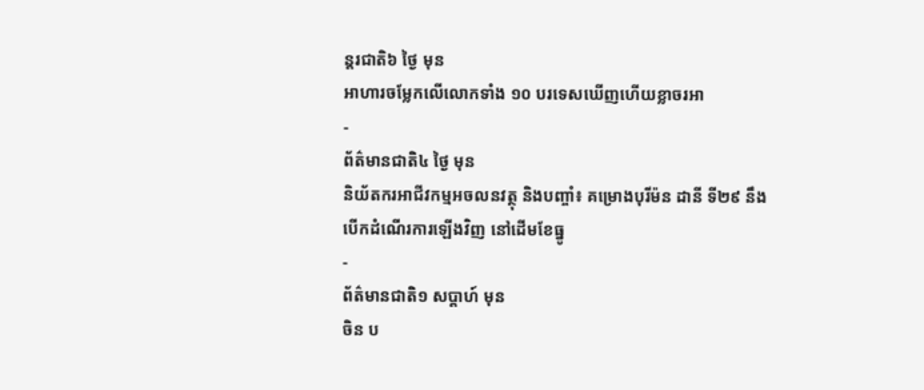ន្ដរជាតិ៦ ថ្ងៃ មុន
អាហារចម្លែកលើលោកទាំង ១០ បរទេសឃើញហើយខ្លាចរអា
-
ព័ត៌មានជាតិ៤ ថ្ងៃ មុន
និយ័តករអាជីវកម្មអចលនវត្ថុ និងបញ្ចាំ៖ គម្រោងបុរីម៉ន ដានី ទី២៩ នឹងបើកដំណើរការឡើងវិញ នៅដើមខែធ្នូ
-
ព័ត៌មានជាតិ១ សប្តាហ៍ មុន
ចិន ប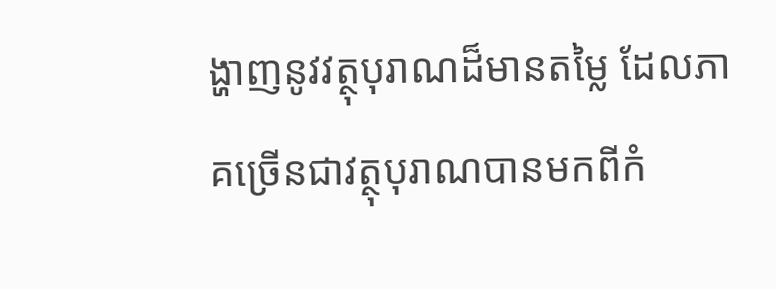ង្ហាញនូវវត្ថុបុរាណដ៏មានតម្លៃ ដែលភាគច្រើនជាវត្ថុបុរាណបានមកពីកំ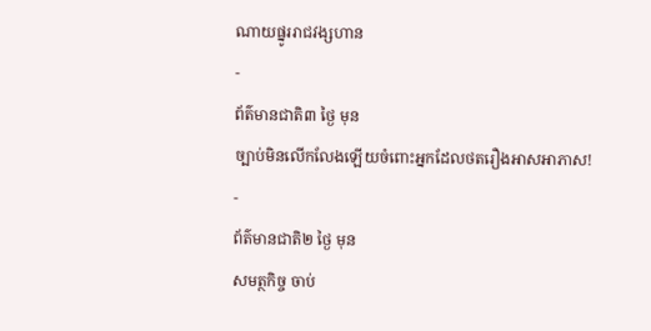ណាយផ្នូររាជវង្សហាន
-
ព័ត៌មានជាតិ៣ ថ្ងៃ មុន
ច្បាប់មិនលើកលែងឡើយចំពោះអ្នកដែលថតរឿងអាសអាភាស!
-
ព័ត៌មានជាតិ២ ថ្ងៃ មុន
សមត្ថកិច្ច ចាប់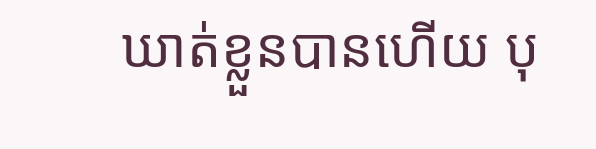ឃាត់ខ្លួនបានហើយ បុ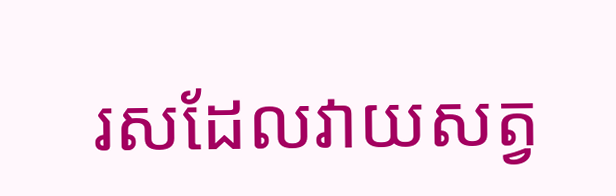រសដែលវាយសត្វ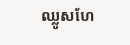ឈ្លូសហែ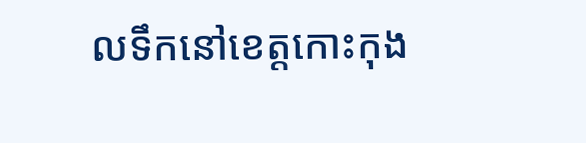លទឹកនៅខេត្តកោះកុង